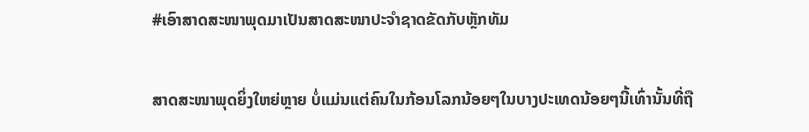#ເອົາສາດສະໜາພຸດມາເປັນສາດສະໜາປະຈຳຊາດຂັດກັບຫຼັກທັມ

ສາດສະໜາພຸດຍິ່ງໃຫຍ່ຫຼາຍ ບໍ່ແມ່ນແຕ່ຄົນໃນກ້ອນໂລກນ້ອຍໆໃນບາງປະເທດນ້ອຍໆນີ້ເທົ່ານັ້ນທີ່ຖື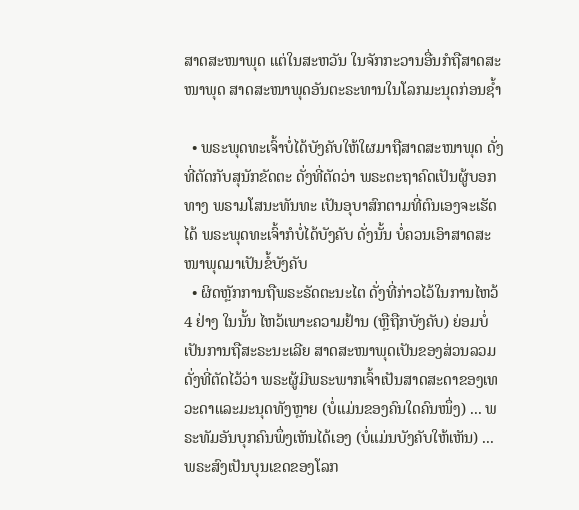ສາດສະໜາພຸດ ແຕ່ໃນສະຫວັນ ໃນຈັກກະວານອື່ນກໍຖືສາດສະໜາພຸດ ສາດສະໜາພຸດອັນຕະຣະທານໃນໂລກມະນຸດກ່ອນຊ້ຳ

  • ພຣະພຸດທະເຈົ້າບໍ່ໄດ້ບັງຄັບໃຫ້ໃຜມາຖືສາດສະໜາພຸດ ດັ່ງທີ່ຕັດກັບສຸນັກຂັດຕະ ດັ່ງທີ່ຕັດວ່າ ພຣະຕະຖາຄົດເປັນຜູ້ບອກທາງ ພຣາມໂສນະທັນທະ ເປັນອຸບາສົກຕາມທີ່ຕົນເອງຈະເຮັດໄດ້ ພຣະພຸດທະເຈົ້າກໍບໍ່ໄດ້ບັງຄັບ ດັ່ງນັ້ນ ບໍ່ຄວນເອົາສາດສະໜາພຸດມາເປັນຂໍ້ບັງຄັບ
  • ຜິດຫຼັກການຖືພຣະຣັດຕະນະໄຕ ດັ່ງທີ່ກ່າວໄວ້ໃນການໄຫວ້ 4 ຢ່າງ ໃນນັ້ນ ໄຫວ້ເພາະຄວາມຢ້ານ (ຫຼືຖືກບັງຄັບ) ຍ່ອມບໍ່ເປັນການຖືສະຣະນະເລີຍ ສາດສະໜາພຸດເປັນຂອງສ່ວນລວມ ດັ່ງທີ່ຕັດໄວ້ວ່າ ພຣະຜູ້ມີພຣະພາກເຈົ້າເປັນສາດສະດາຂອງເທວະດາແລະມະນຸດທັງຫຼາຍ (ບໍ່ແມ່ນຂອງຄົນໃດຄົນໜຶ່ງ) ... ພຣະທັມອັນບຸກຄົນພຶ່ງເຫັນໄດ້ເອງ (ບໍ່ແມ່ນບັງຄັບໃຫ້ເຫັນ) ... ພຣະສົງເປັນບຸນເຂດຂອງໂລກ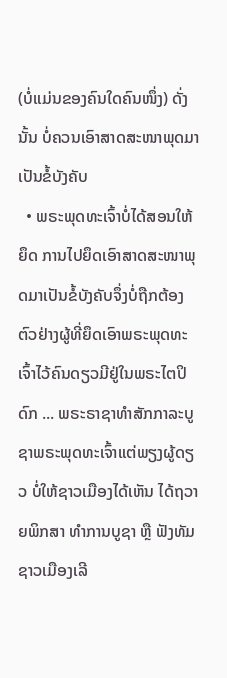(ບໍ່ແມ່ນຂອງຄົນໃດຄົນໜຶ່ງ) ດັ່ງນັ້ນ ບໍ່ຄວນເອົາສາດສະໜາພຸດມາເປັນຂໍ້ບັງຄັບ
  • ພຣະພຸດທະເຈົ້າບໍ່ໄດ້ສອນໃຫ້ຍຶດ ການໄປຍຶດເອົາສາດສະໜາພຸດມາເປັນຂໍ້ບັງຄັບຈຶ່ງບໍ່ຖືກຕ້ອງ ຕົວຢ່າງຜູ້ທີ່ຍຶດເອົາພຣະພຸດທະເຈົ້າໄວ້ຄົນດຽວມີຢູ່ໃນພຣະໄຕປິດົກ ... ພຣະຣາຊາທຳສັກກາລະບູຊາພຣະພຸດທະເຈົ້າແຕ່ພຽງຜູ້ດຽວ ບໍ່ໃຫ້ຊາວເມືອງໄດ້ເຫັນ ໄດ້ຖວາຍພິກສາ ທຳການບູຊາ ຫຼື ຟັງທັມ ຊາວເມືອງເລີ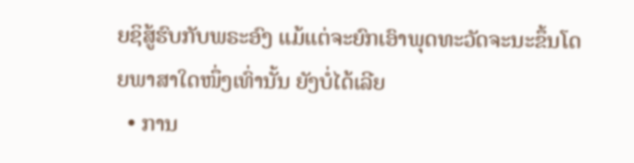ຍຊິສູ້ຮົບກັບພຣະອົງ ແມ້ແຕ່ຈະຍົກເອົາພຸດທະວັດຈະນະຂຶ້ນໂດຍພາສາໃດໜຶ່ງເທົ່ານັ້ນ ຍັງບໍ່ໄດ້ເລີຍ
  • ການ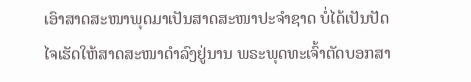ເອົາສາດສະໜາພຸດມາເປັນສາດສະໜາປະຈຳຊາດ ບໍ່ໄດ້ເປັນປັດໄຈເຮັດໃຫ້ສາດສະໜາດຳລົງຢູ່ນານ ພຣະພຸດທະເຈົ້າຕັດບອກສາ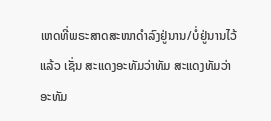ເຫດທີ່ພຣະສາດສະໜາດຳລົງຢູ່ນານ/ບໍ່ຢູ່ນານໄວ້ແລ້ວ ເຊັ່ນ ສະແດງອະທັມວ່າທັມ ສະແດງທັມວ່າອະທັມ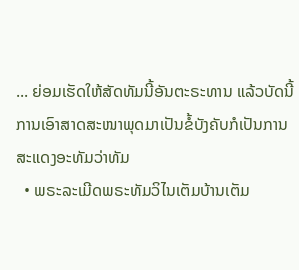... ຍ່ອມເຮັດໃຫ້ສັດທັມນີ້ອັນຕະຣະທານ ແລ້ວບັດນີ້ ການເອົາສາດສະໜາພຸດມາເປັນຂໍ້ບັງຄັບກໍເປັນການສະແດງອະທັມວ່າທັມ
  • ພຣະລະເມີດພຣະທັມວິໄນເຕັມບ້ານເຕັມ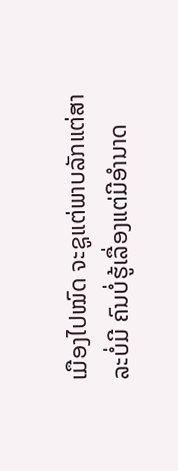ເມືອງໄປໝົດ ຈະຊູແຕ່ພາບລັກແຕ່ສາລະບໍ່ມີ ຄົນບໍ່ຮູ້ເລື່ອງແຕ່ມີອຳນາດ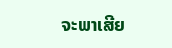ຈະພາເສີຍ